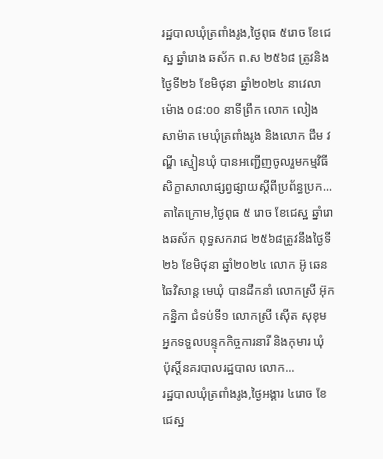រដ្ឋបាលឃុំត្រពាំងរូង,ថ្ងៃពុធ ៥រោច ខែជេស្ឋ ឆ្នាំរោង ឆស័ក ព.ស ២៥៦៨ ត្រូវនិងថ្ងៃទី២៦ ខែមិថុនា ឆ្នាំ២០២៤ នាវេលាម៉ោង ០៨:០០ នាទីព្រឹក លោក លៀង សាម៉ាត មេឃុំត្រពាំងរូង និងលោក ជឹម វណ្ឌី ស្មៀនឃុំ បានអញ្ជើញចូលរួមកម្មវិធីសិក្ខាសាលាផ្សព្វផ្សាយស្តីពីប្រព័ន្ធប្រក...
តាតៃក្រោម,ថ្ងៃពុធ ៥ រោច ខែជេស្ឋ ឆ្នាំរោងឆស័ក ពុទ្ធសករាជ ២៥៦៨ត្រូវនឹងថ្ងៃទី២៦ ខែមិថុនា ឆ្នាំ២០២៤ លោក អ៊ូ ឆេនឆៃវិសាន្ដ មេឃុំ បានដឹកនាំ លោកស្រី អ៊ុក កន្និកា ជំទប់ទី១ លោកស្រី ស៊ើត សុខុម អ្នកទទួលបន្ទុកកិច្ចការនារី និងកុមារ ឃុំ ប៉ុស្ដិ៍នគរបាលរដ្ឋបាល លោក...
រដ្ឋបាលឃុំត្រពាំងរូង,ថ្ងៃអង្គារ ៤រោច ខែជេស្ឋ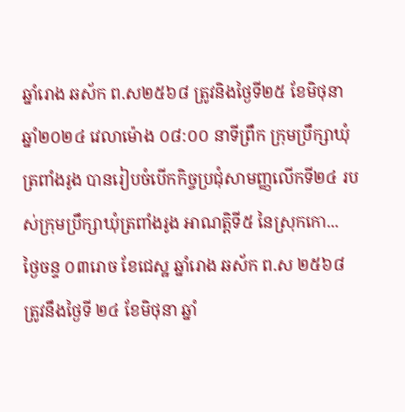ឆ្នាំរោង ឆស័ក ព.ស២៥៦៨ ត្រូវនិងថ្ងៃទី២៥ ខែមិថុនា ឆ្នាំ២០២៤ វេលាម៉ោង ០៨:០០ នាទីព្រឹក ក្រុមប្រឹក្សាឃុំត្រពាំងរូង បានរៀបចំបើកកិច្ចប្រជុំសាមញ្ញលើកទី២៤ របស់ក្រុមប្រឹក្សាឃុំត្រពាំងរូង អាណត្តិទី៥ នៃស្រុកកោ...
ថ្ងៃចន្ទ ០៣រោច ខែជេស្ឋ ឆ្នាំរោង ឆស័ក ព.ស ២៥៦៨ ត្រូវនឹងថ្ងៃទី ២៤ ខែមិថុនា ឆ្នាំ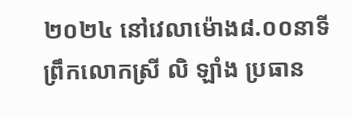២០២៤ នៅវេលាម៉ោង៨.០០នាទីព្រឹកលោកស្រី លិ ឡាំង ប្រធាន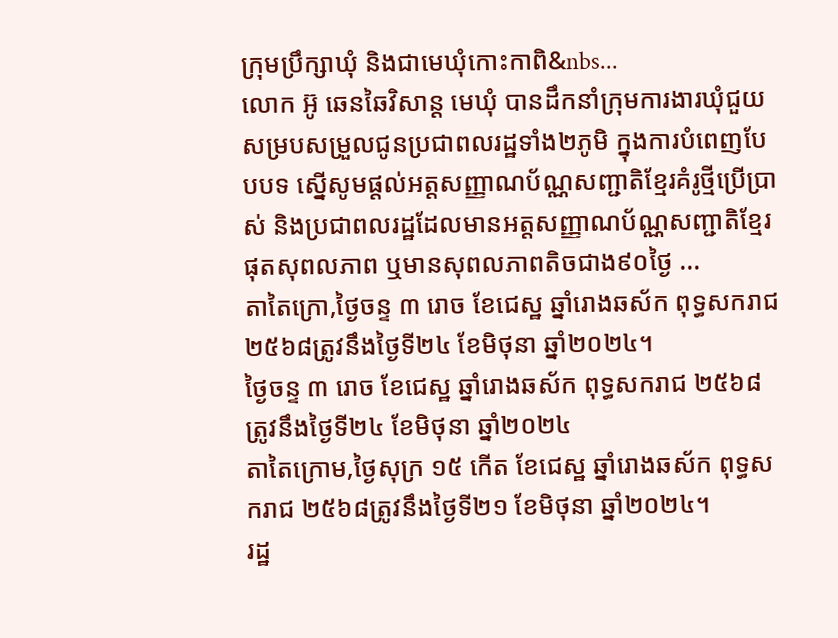ក្រុមប្រឹក្សាឃុំ និងជាមេឃុំកោះកាពិ&nbs...
លោក អ៊ូ ឆេនឆៃវិសាន្ដ មេឃុំ បានដឹកនាំក្រុមការងារឃុំជួយសម្របសម្រួលជូនប្រជាពលរដ្ឋទាំង២ភូមិ ក្នុងការបំពេញបែបបទ ស្នើសូមផ្ដល់អត្តសញ្ញាណប័ណ្ណសញ្ជាតិខ្មែរគំរូថ្មីប្រើប្រាស់ និងប្រជាពលរដ្ឋដែលមានអត្តសញ្ញាណប័ណ្ណសញ្ជាតិខ្មែរផុតសុពលភាព ឬមានសុពលភាពតិចជាង៩០ថ្ងៃ ...
តាតៃក្រោ,ថ្ងៃចន្ទ ៣ រោច ខែជេស្ឋ ឆ្នាំរោងឆស័ក ពុទ្ធសករាជ ២៥៦៨ត្រូវនឹងថ្ងៃទី២៤ ខែមិថុនា ឆ្នាំ២០២៤។
ថ្ងៃចន្ទ ៣ រោច ខែជេស្ឋ ឆ្នាំរោងឆស័ក ពុទ្ធសករាជ ២៥៦៨ត្រូវនឹងថ្ងៃទី២៤ ខែមិថុនា ឆ្នាំ២០២៤
តាតៃក្រោម,ថ្ងៃសុក្រ ១៥ កើត ខែជេស្ឋ ឆ្នាំរោងឆស័ក ពុទ្ធសករាជ ២៥៦៨ត្រូវនឹងថ្ងៃទី២១ ខែមិថុនា ឆ្នាំ២០២៤។
រដ្ឋ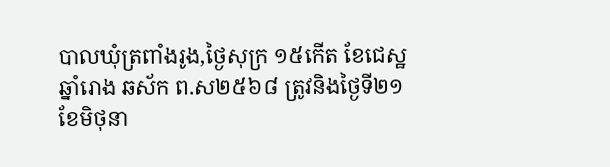បាលឃុំត្រពាំងរូង,ថ្ងៃសុក្រ ១៥កើត ខែជេស្ឋ ឆ្នាំរោង ឆស័ក ព.ស២៥៦៨ ត្រូវនិងថ្ងៃទី២១ ខែមិថុនា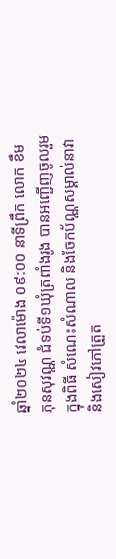ឆ្នាំ២០២៤ វេលាម៉ោង ០៩:០០ នាទីព្រឹក លោក ខឹម ភុនសុវណ្ណ ជំទប់ទី១ឃុំត្រពាំងរូង បានអញ្ជើញចូលរួមក្នុងពិធី សំណេះសំណាល និងចែកប័ណ្ណសម្គាល់នាវា និងសៀវភៅត្រួត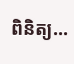ពិនិត្យ...